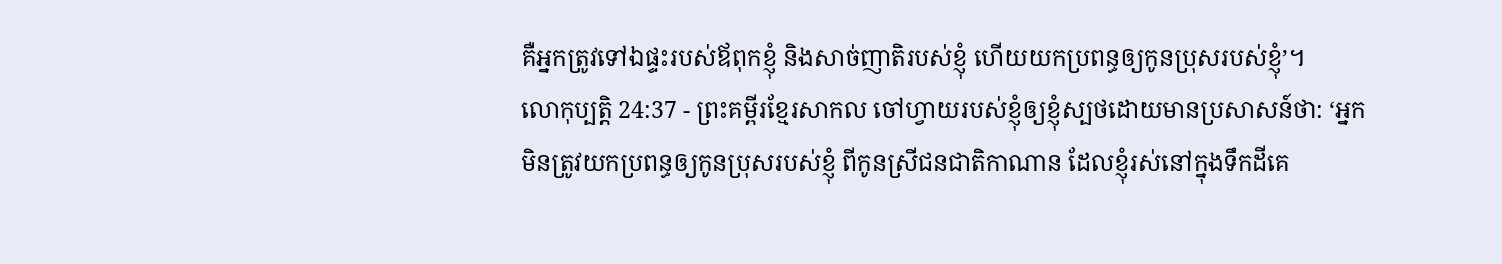គឺអ្នកត្រូវទៅឯផ្ទះរបស់ឪពុកខ្ញុំ និងសាច់ញាតិរបស់ខ្ញុំ ហើយយកប្រពន្ធឲ្យកូនប្រុសរបស់ខ្ញុំ’។
លោកុប្បត្តិ 24:37 - ព្រះគម្ពីរខ្មែរសាកល ចៅហ្វាយរបស់ខ្ញុំឲ្យខ្ញុំស្បថដោយមានប្រសាសន៍ថា: ‘អ្នកមិនត្រូវយកប្រពន្ធឲ្យកូនប្រុសរបស់ខ្ញុំ ពីកូនស្រីជនជាតិកាណាន ដែលខ្ញុំរស់នៅក្នុងទឹកដីគេ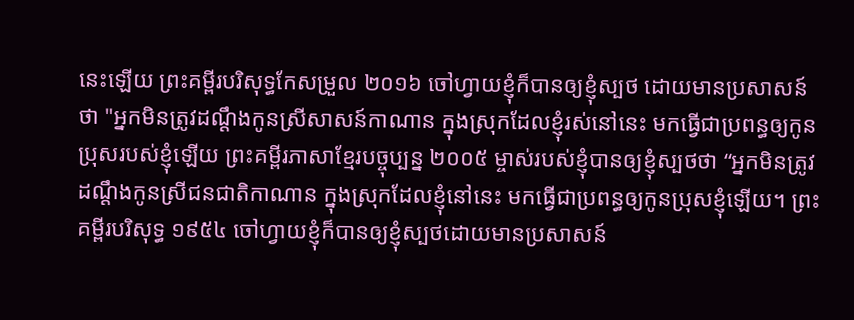នេះឡើយ ព្រះគម្ពីរបរិសុទ្ធកែសម្រួល ២០១៦ ចៅហ្វាយខ្ញុំក៏បានឲ្យខ្ញុំស្បថ ដោយមានប្រសាសន៍ថា "អ្នកមិនត្រូវដណ្ដឹងកូនស្រីសាសន៍កាណាន ក្នុងស្រុកដែលខ្ញុំរស់នៅនេះ មកធ្វើជាប្រពន្ធឲ្យកូនប្រុសរបស់ខ្ញុំឡើយ ព្រះគម្ពីរភាសាខ្មែរបច្ចុប្បន្ន ២០០៥ ម្ចាស់របស់ខ្ញុំបានឲ្យខ្ញុំស្បថថា “អ្នកមិនត្រូវដណ្ដឹងកូនស្រីជនជាតិកាណាន ក្នុងស្រុកដែលខ្ញុំនៅនេះ មកធ្វើជាប្រពន្ធឲ្យកូនប្រុសខ្ញុំឡើយ។ ព្រះគម្ពីរបរិសុទ្ធ ១៩៥៤ ចៅហ្វាយខ្ញុំក៏បានឲ្យខ្ញុំស្បថដោយមានប្រសាសន៍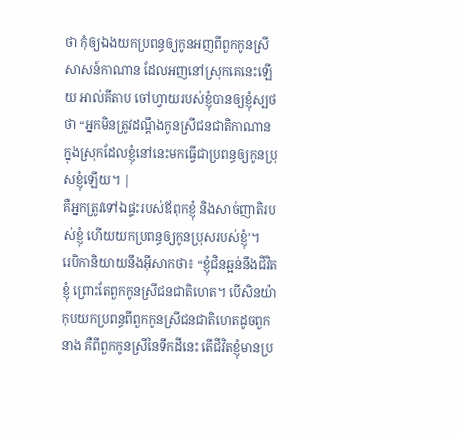ថា កុំឲ្យឯងយកប្រពន្ធឲ្យកូនអញពីពួកកូនស្រីសាសន៍កាណាន ដែលអញនៅស្រុកគេនេះឡើយ អាល់គីតាប ចៅហ្វាយរបស់ខ្ញុំបានឲ្យខ្ញុំស្បថថា “អ្នកមិនត្រូវដណ្តឹងកូនស្រីជនជាតិកាណាន ក្នុងស្រុកដែលខ្ញុំនៅនេះមកធ្វើជាប្រពន្ធឲ្យកូនប្រុសខ្ញុំឡើយ។ |
គឺអ្នកត្រូវទៅឯផ្ទះរបស់ឪពុកខ្ញុំ និងសាច់ញាតិរបស់ខ្ញុំ ហើយយកប្រពន្ធឲ្យកូនប្រុសរបស់ខ្ញុំ’។
រេបិកានិយាយនឹងអ៊ីសាកថា៖ “ខ្ញុំជិនឆ្អន់នឹងជីវិតខ្ញុំ ព្រោះតែពួកកូនស្រីជនជាតិហេត។ បើសិនយ៉ាកុបយកប្រពន្ធពីពួកកូនស្រីជនជាតិហេតដូចពួកនាង គឺពីពួកកូនស្រីនៃទឹកដីនេះ តើជីវិតខ្ញុំមានប្រ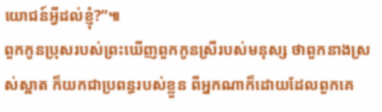យោជន៍អ្វីដល់ខ្ញុំ?”៕
ពួកកូនប្រុសរបស់ព្រះឃើញពួកកូនស្រីរបស់មនុស្ស ថាពួកនាងស្រស់ស្អាត ក៏យកជាប្រពន្ធរបស់ខ្លួន ពីអ្នកណាក៏ដោយដែលពួកគេ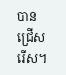បានជ្រើសរើស។